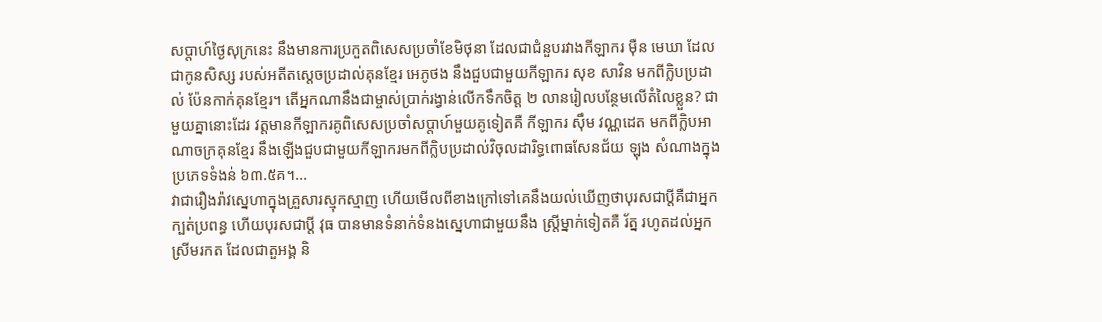សប្តាហ៍ថ្ងៃសុក្រនេះ នឹងមានការប្រកួតពិសេសប្រចាំខែមិថុនា ដែលជាជំនួបរវាងកីឡាករ ម៉ឺន មេឃា ដែលជាកូនសិស្ស របស់អតីតស្តេចប្រដាល់គុនខ្មែរ អេភូថង នឹងជួបជាមួយកីឡាករ សុខ សាវិន មកពីក្លិបប្រដាល់ ប៉ែនកាក់គុនខ្មែរ។ តើអ្នកណានឹងជាម្ចាស់ប្រាក់រង្វាន់លើកទឹកចិត្ត ២ លានរៀលបន្ថែមលើតំលៃខ្លួន? ជាមួយគ្នានោះដែរ វត្តមានកីឡាករគូពិសេសប្រចាំសប្តាហ៍មួយគូទៀតគឺ កីឡាករ ស៊ឹម វណ្ណដេត មកពីក្លិបអាណាចក្រគុនខ្មែរ នឹងឡើងជួបជាមួយកីឡាករមកពីក្លិបប្រដាល់វិចុលដារិទ្ធពោធសែនជ័យ ឡុង សំណាងក្នុងប្រភេទទំងន់ ៦៣.៥គ។...
វាជារឿងរ៉ាវស្នេហាក្នុងគ្រួសារស្មុកស្មាញ ហើយមើលពីខាងក្រៅទៅគេនឹងយល់ឃើញថាបុរសជាប្តីគឺជាអ្នកក្បត់ប្រពន្ធ ហើយបុរសជាប្តី វុធ បានមានទំនាក់ទំនងស្នេហាជាមួយនឹង ស្ត្រីម្នាក់ទៀតគឺ រ័ត្ន រហូតដល់អ្នកស្រីមរកត ដែលជាតួអង្គ និ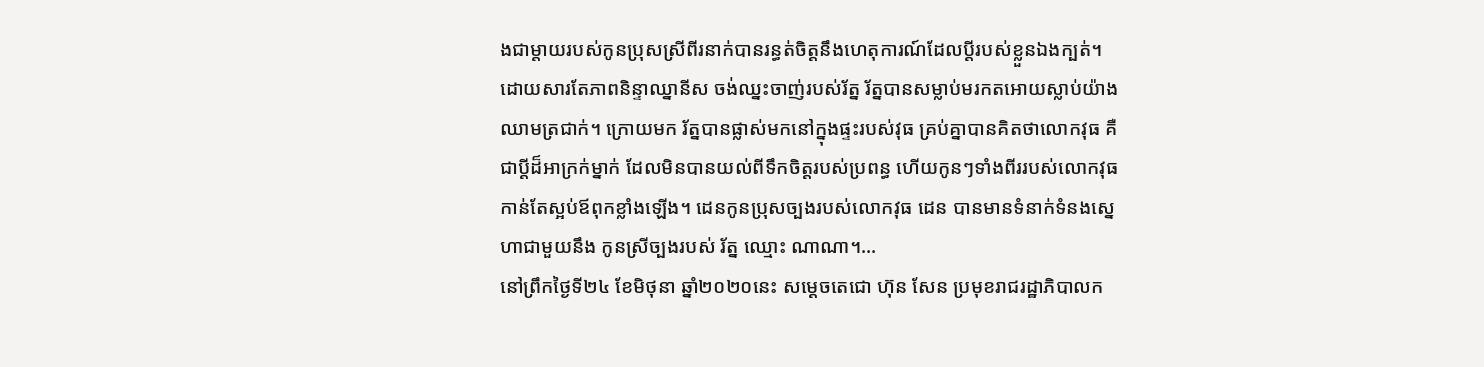ងជាម្តាយរបស់កូនប្រុសស្រីពីរនាក់បានរន្ធត់ចិត្តនឹងហេតុការណ៍ដែលប្តីរបស់ខ្លួនឯងក្បត់។ ដោយសារតែភាពនិន្ទាឈ្នានីស ចង់ឈ្នះចាញ់របស់រ័ត្ន រ័ត្នបានសម្លាប់មរកតអោយស្លាប់យ៉ាងឈាមត្រជាក់។ ក្រោយមក រ័ត្នបានផ្លាស់មកនៅក្នុងផ្ទះរបស់វុធ គ្រប់គ្នាបានគិតថាលោកវុធ គឺជាប្តីដ៏អាក្រក់ម្នាក់ ដែលមិនបានយល់ពីទឹកចិត្តរបស់ប្រពន្ធ ហើយកូនៗទាំងពីររបស់លោកវុធកាន់តែស្អប់ឪពុកខ្លាំងឡើង។ ដេនកូនប្រុសច្បងរបស់លោកវុធ ដេន បានមានទំនាក់ទំនងស្នេហាជាមួយនឹង កូនស្រីច្បងរបស់ រ័ត្ន ឈ្មោះ ណាណា។...
នៅព្រឹកថ្ងៃទី២៤ ខែមិថុនា ឆ្នាំ២០២០នេះ សម្តេចតេជោ ហ៊ុន សែន ប្រមុខរាជរដ្ឋាភិបាលក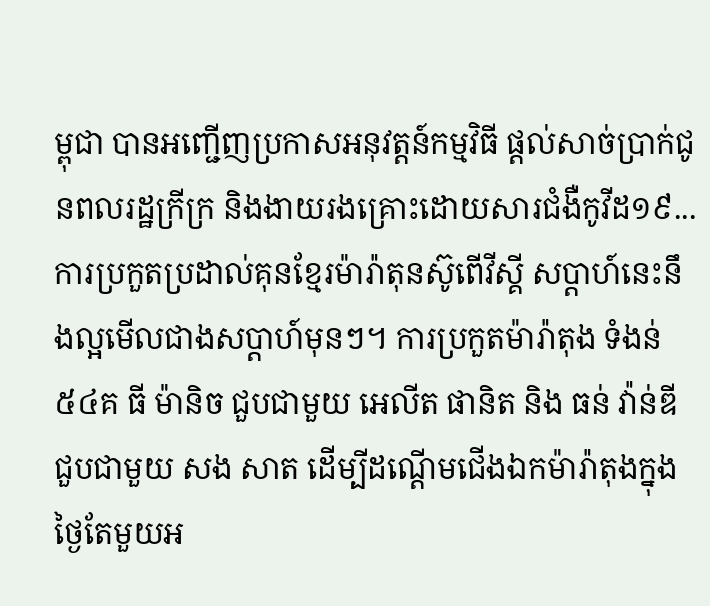ម្ពុជា បានអញ្ជើញប្រកាសអនុវត្តន៍កម្មវិធី ផ្តល់សាច់ប្រាក់ជូនពលរដ្ឋក្រីក្រ និងងាយរងគ្រោះដោយសារជំងឺកូវីដ១៩...
ការប្រកួតប្រដាល់គុនខ្មែរម៉ារ៉ាតុនស៊ូពើវីស្គី សប្តាហ៍នេះនឹងល្អមើលជាងសប្តាហ៍មុនៗ។ ការប្រកួតម៉ារ៉ាតុង ទំងន់ ៥៤គ ធី ម៉ានិច ជួបជាមួយ អេលីត ផានិត និង ធន់ វ៉ាន់ឌី ជួបជាមួយ សង សាត ដើម្បីដណ្តើមជើងឯកម៉ារ៉ាតុងក្នុងថ្ងៃតែមួយអ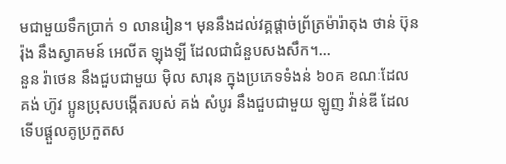មជាមួយទឹកប្រាក់ ១ លានរៀន។ មុននឹងដល់វគ្គផ្តាច់ព្រ័ត្រម៉ារ៉ាតុង ថាន់ ប៊ុនរ៉ុង នឹងស្វាគមន៍ អេលីត ឡុងឡី ដែលជាជំនួបសងសឹក។...
នួន រ៉ាថេន នឹងជួបជាមួយ ម៉ិល សារុន ក្នុងប្រភេទទំងន់ ៦០គ ខណៈដែល គង់ ហ៊ូវ ប្អូនប្រុសបង្កើតរបស់ គង់ សំបូរ នឹងជួបជាមួយ ឡូញ វ៉ាន់ឌី ដែលទើបផ្តួលគូប្រកួតស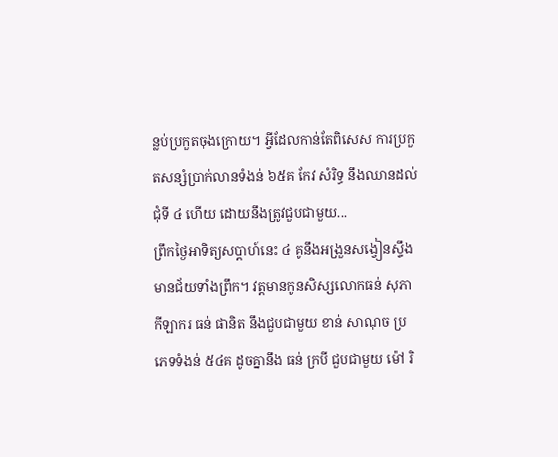ន្លប់ប្រកួតចុងក្រោយ។ អ្វីដែលកាន់តែពិសេស ការប្រកួតសន្សំប្រាក់លានទំងន់ ៦៥គ កែវ សំរិទ្ធ នឹងឈានដល់ជុំទី ៤ ហើយ ដោយនឹងត្រូវជួបជាមួយ...
ព្រឹកថ្ងៃអាទិត្យសប្តាហ៍នេះ ៤ គូនឹងអង្រួនសង្វៀនស្ទឹងមានជ័យទាំងព្រឹក។ វត្តមានកូនសិស្សលោកធន់ សុភា កីឡាករ ធន់ ផានិត នឹងជួបជាមួយ ខាន់ សាណុច ប្រភេទទំងន់ ៥៤គ ដូចគ្នានឹង ធន់ ក្របី ជួបជាមួយ ម៉ៅ រិ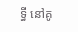ទ្ធី នៅគូ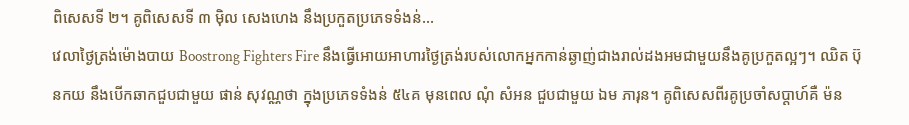ពិសេសទី ២។ គូពិសេសទី ៣ ម៉ិល សេងហេង នឹងប្រកួតប្រភេទទំងន់...
វេលាថ្ងៃត្រង់ម៉ោងបាយ Boostrong Fighters Fire នឹងធ្វើអោយអាហារថ្ងៃត្រង់របស់លោកអ្នកកាន់ឆ្ងាញ់ជាងរាល់ដងអមជាមួយនឹងគូប្រកួតល្អៗ។ ឈិត ប៊ុនកយ នឹងបើកឆាកជួបជាមួយ ផាន់ សុវណ្ណថា ក្នុងប្រភេទទំងន់ ៥៤គ មុនពេល ណុំ សំអន ជួបជាមួយ ឯម ភារុន។ គូពិសេសពីរគូប្រចាំសប្តាហ៍គឺ ម៉ន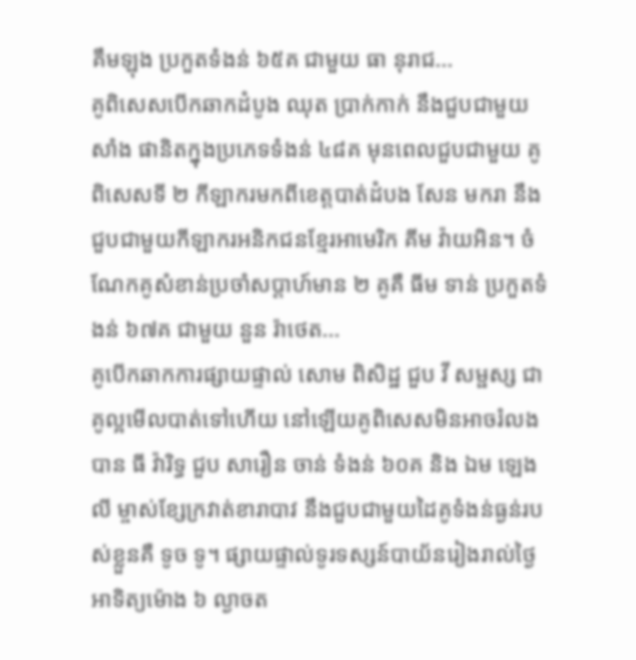គឹមឡុង ប្រកួតទំងន់ ៦៥គ ជាមួយ ធា នុរាជ...
គូពិសេសបើកឆាកដំបូង ឈុត ប្រាក់កាក់ នឹងជួបជាមួយ សាំង ផានិតក្នុងប្រភេទទំងន់ ៤៨គ មុនពេលជួបជាមួយ គូពិសេសទី ២ កីឡាករមកពីខេត្តបាត់ដំបង សែន មករា នឹងជួបជាមួយកីឡាករអនិកជនខ្មែរអាមេរិក គីម វ៉ាយអិន។ ចំណែកគូសំខាន់ប្រចាំសប្តាហ៍មាន ២ គូគឺ ធីម ទាន់ ប្រកួតទំងន់ ៦៧គ ជាមួយ នួន រ៉ាថេត...
គូបើកឆាកការផ្សាយផ្ទាល់ សោម ពិសិដ្ឋ ជួប វី សម្ផស្ស ជាគូល្អមើលបាត់ទៅហើយ នៅឡើយគូពិសេសមិនអាចរំលងបាន ធី វ៉ារិទ្ធ ជួប សារឿន ចាន់ ទំងន់ ៦០គ និង ឯម ឡេងលី ម្ចាស់ខ្សែក្រវាត់ខារាបាវ នឹងជួបជាមួយដៃគូទំងន់ធ្ងន់របស់ខ្លួនគឺ ទូច ទូ។ ផ្សាយផ្ទាល់ទូរទស្សន៍បាយ័នរៀងរាល់ថ្ងៃអាទិត្យម៉ោង ៦ ល្ងាចត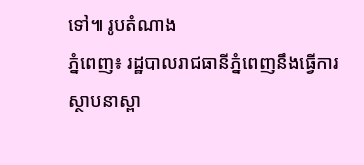ទៅ៕ រូបតំណាង
ភ្នំពេញ៖ រដ្ឋបាលរាជធានីភ្នំពេញនឹងធ្វើការស្ថាបនាស្ពា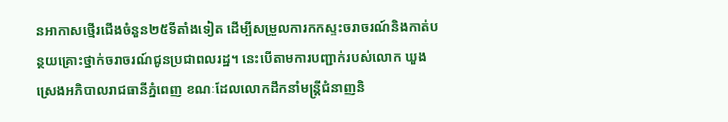នអាកាសថ្មើរជើងចំនួន២៥ទីតាំងទៀត ដើម្បីសម្រួលការកកស្ទះចរាចរណ៍និងកាត់បន្ថយគ្រោះថ្នាក់ចរាចរណ៍ជូនប្រជាពលរដ្ឋ។ នេះបើតាមការបញ្ជាក់របស់លោក ឃួង ស្រេងអភិបាលរាជធានីភ្នំពេញ ខណៈដែលលោកដឹកនាំមន្ត្រីជំនាញនិ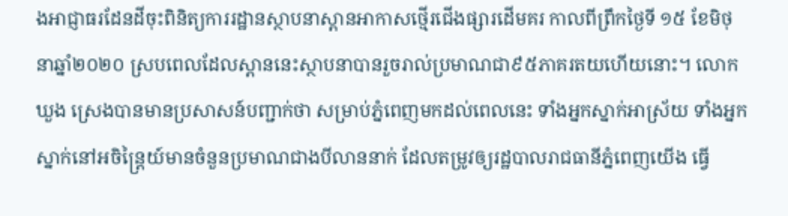ងអាជ្ញាធរដែនដីចុះពិនិត្យការរដ្ឋានស្ថាបនាស្ពានអាកាសថ្មើរជើងផ្សារដើមគរ កាលពីព្រឹកថ្ងៃទី ១៥ ខែមិថុនាឆ្នាំ២០២០ ស្របពេលដែលស្ពាននេះស្ថាបនាបានរួចរាល់ប្រមាណជា៩៥ភាគរតយហើយនោះ។ លោក ឃួង ស្រេងបានមានប្រសាសន៍បញ្ជាក់ថា សម្រាប់ភ្នំពេញមកដល់ពេលនេះ ទាំងអ្នកស្នាក់អាស្រ័យ ទាំងអ្នកស្នាក់នៅអចិន្រ្តៃយ៍មានចំនួនប្រមាណជាងបីលាននាក់ ដែលតម្រូវឲ្យរដ្ឋបាលរាជធានីភ្នំពេញយើង ធ្វើ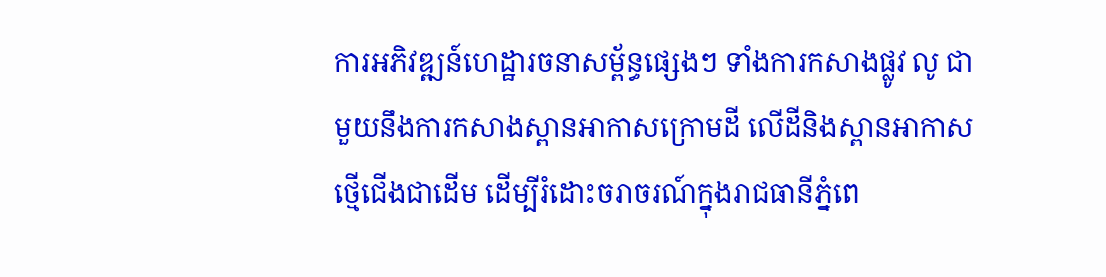ការអភិវឌ្ឍន៍ហេដ្ឋារចនាសម្ព័ន្ធផ្សេងៗ ទាំងការកសាងផ្លូវ លូ ជាមួយនឹងការកសាងស្ពានអាកាសក្រោមដី លើដីនិងស្ពានអាកាសថ្មើជើងជាដើម ដើម្បីរំដោះចរាចរណ៍ក្នុងរាជធានីភ្នំពេ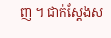ញ ។ ជាក់ស្ដែងស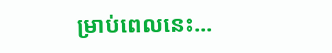ម្រាប់ពេលនេះ...